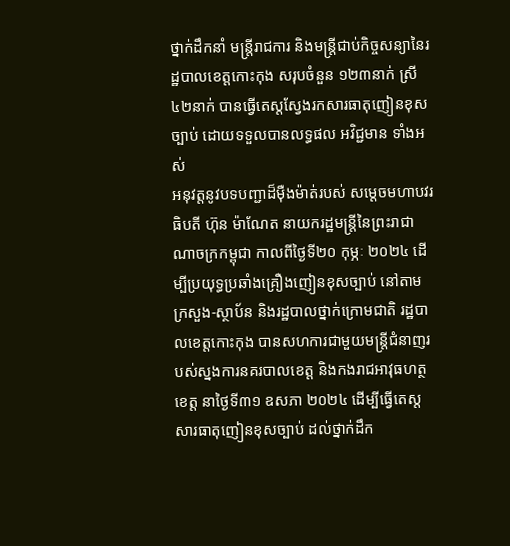ថ្នាក់ដឹកនាំ មន្ត្រីរាជការ និងមន្ត្រីជាប់កិច្ចសន្យានៃរដ្ឋបាលខេត្តកោះកុង សរុបចំនួន ១២៣នាក់ ស្រី ៤២នាក់ បានធ្វើតេស្តស្វែងរកសារធាតុញៀនខុសច្បាប់ ដោយទទួលបានលទ្ធផល អវិជ្ជមាន ទាំងអស់
អនុវត្តនូវបទបញ្ជាដ៏ម៉ឺងម៉ាត់របស់ សម្តេចមហាបវរធិបតី ហ៊ុន ម៉ាណែត នាយករដ្ឋមន្ត្រីនៃព្រះរាជាណាចក្រកម្ពុជា កាលពីថ្ងៃទី២០ កុម្ភៈ ២០២៤ ដើម្បីប្រយុទ្ធប្រឆាំងគ្រឿងញៀនខុសច្បាប់ នៅតាមក្រសួង-ស្ថាប័ន និងរដ្ឋបាលថ្នាក់ក្រោមជាតិ រដ្ឋបាលខេត្តកោះកុង បានសហការជាមួយមន្ត្រីជំនាញរបស់ស្នងការនគរបាលខេត្ត និងកងរាជអាវុធហត្ថខេត្ត នាថ្ងៃទី៣១ ឧសភា ២០២៤ ដើម្បីធ្វើតេស្តសារធាតុញៀនខុសច្បាប់ ដល់ថ្នាក់ដឹក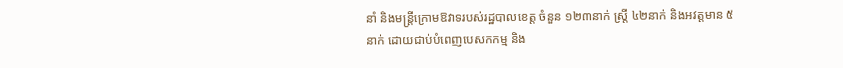នាំ និងមន្ត្រីក្រោមឱវាទរបស់រដ្ឋបាលខេត្ត ចំនួន ១២៣នាក់ ស្ត្រី ៤២នាក់ និងអវត្តមាន ៥នាក់ ដោយជាប់បំពេញបេសកកម្ម និង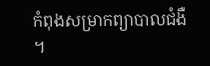កំពុងសម្រាកព្យាបាលជំងឺ ។